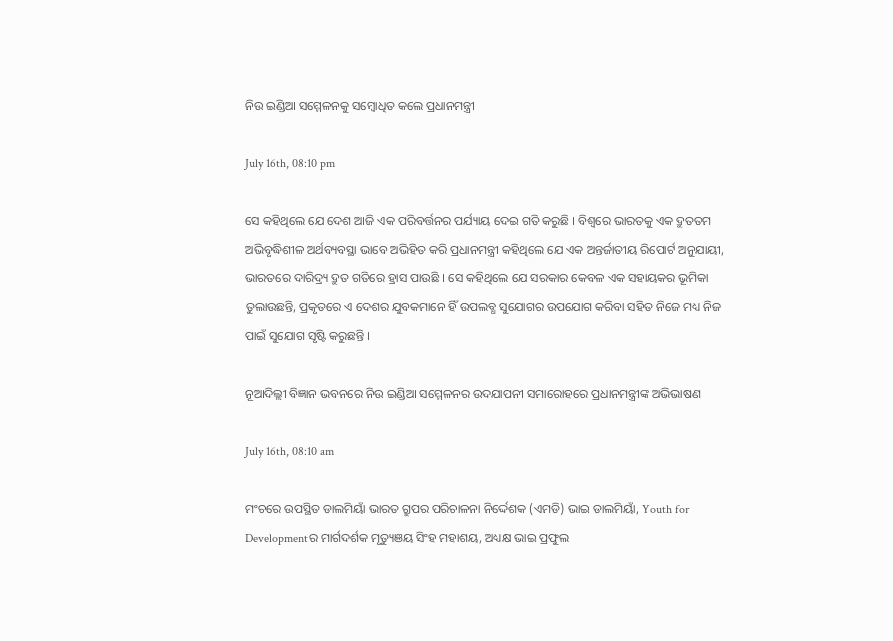ନିଉ ଇଣ୍ଡିଆ ସମ୍ମେଳନକୁ ସମ୍ବୋଧିତ କଲେ ପ୍ରଧାନମନ୍ତ୍ରୀ

July 16th, 08:10 pm

ସେ କହିଥିଲେ ଯେ ଦେଶ ଆଜି ଏକ ପରିବର୍ତ୍ତନର ପର୍ଯ୍ୟାୟ ଦେଇ ଗତି କରୁଛି । ବିଶ୍ୱରେ ଭାରତକୁ ଏକ ଦ୍ରୁତତମ ଅଭିବୃଦ୍ଧିଶୀଳ ଅର୍ଥବ୍ୟବସ୍ଥା ଭାବେ ଅଭିହିତ କରି ପ୍ରଧାନମନ୍ତ୍ରୀ କହିଥିଲେ ଯେ ଏକ ଅନ୍ତର୍ଜାତୀୟ ରିପୋର୍ଟ ଅନୁଯାୟୀ, ଭାରତରେ ଦାରିଦ୍ର୍ୟ ଦ୍ରୁତ ଗତିରେ ହ୍ରାସ ପାଉଛି । ସେ କହିଥିଲେ ଯେ ସରକାର କେବଳ ଏକ ସହାୟକର ଭୂମିକା ତୁଲାଉଛନ୍ତି, ପ୍ରକୃତରେ ଏ ଦେଶର ଯୁବକମାନେ ହିଁ ଉପଲବ୍ଧ ସୁଯୋଗର ଉପଯୋଗ କରିବା ସହିତ ନିଜେ ମଧ୍ୟ ନିଜ ପାଇଁ ସୁଯୋଗ ସୃଷ୍ଟି କରୁଛନ୍ତି ।

ନୂଆଦିଲ୍ଲୀ ବିଜ୍ଞାନ ଭବନରେ ନିଉ ଇଣ୍ଡିଆ ସମ୍ମେଳନର ଉଦଯାପନୀ ସମାରୋହରେ ପ୍ରଧାନମନ୍ତ୍ରୀଙ୍କ ଅଭିଭାଷଣ

July 16th, 08:10 am

ମଂଚରେ ଉପସ୍ଥିତ ଡାଲମିୟାଁ ଭାରତ ଗ୍ରୁପର ପରିଚାଳନା ନିର୍ଦ୍ଦେଶକ (ଏମଡି) ଭାଇ ଡାଲମିୟାଁ, Youth for Developmentର ମାର୍ଗଦର୍ଶକ ମୃତ୍ୟୁଞୟ ସିଂହ ମହାଶୟ, ଅଧ୍ୟକ୍ଷ ଭାଇ ପ୍ରଫୁଲ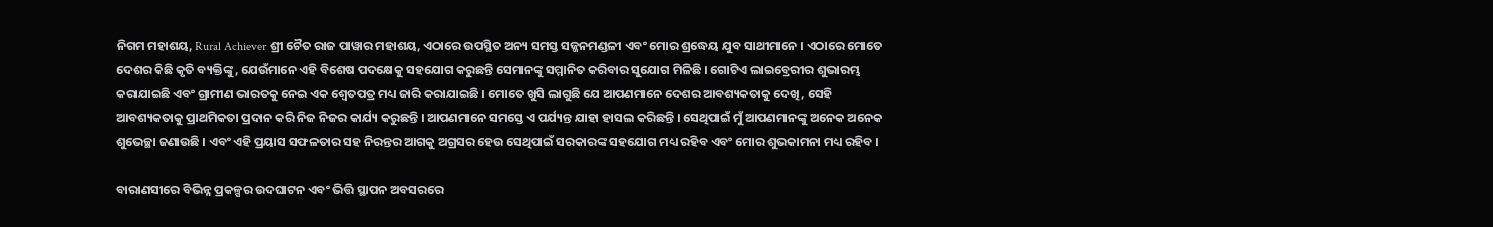ନିଗମ ମହାଶୟ, Rural Achiever ଶ୍ରୀ ଚୈତ ରାଜ ପାୱାର ମହାଶୟ, ଏଠାରେ ଉପସ୍ଥିତ ଅନ୍ୟ ସମସ୍ତ ସଜ୍ଜନମଣ୍ଡଳୀ ଏବଂ ମୋର ଶ୍ରଦ୍ଧେୟ ଯୁବ ସାଥୀମାନେ । ଏଠାରେ ମୋତେ ଦେଶର କିଛି କୃତି ବ୍ୟକ୍ତିଙ୍କୁ, ଯେଉଁମାନେ ଏହି ବିଶେଷ ପଦକ୍ଷେକୁ ସହଯୋଗ କରୁଛନ୍ତି ସେମାନଙ୍କୁ ସମ୍ମାନିତ କରିବାର ସୁଯୋଗ ମିଳିଛି । ଗୋଟିଏ ଲାଇବ୍ରେରୀର ଶୁଭାରମ୍ଭ କରାଯାଇଛି ଏବଂ ଗ୍ରାମୀଣ ଭାରତକୁ ନେଇ ଏକ ଶ୍ଵେତପତ୍ର ମଧ୍ୟ ଜାରି କରାଯାଇଛି । ମୋତେ ଖୁସି ଲାଗୁଛି ଯେ ଆପଣମାନେ ଦେଶର ଆବଶ୍ୟକତାକୁ ଦେଖି, ସେହି ଆବଶ୍ୟକତାକୁ ପ୍ରାଥମିକତା ପ୍ରଦାନ କରି ନିଜ ନିଜର କାର୍ଯ୍ୟ କରୁଛନ୍ତି । ଆପଣମାନେ ସମସ୍ତେ ଏ ପର୍ଯ୍ୟନ୍ତ ଯାହା ହାସଲ କରିଛନ୍ତି । ସେଥିପାଇଁ ମୁଁ ଆପଣମାନଙ୍କୁ ଅନେକ ଅନେକ ଶୁଭେଚ୍ଛା ଜଣାଉଛି । ଏବଂ ଏହି ପ୍ରୟାସ ସଫଳତାର ସହ ନିରନ୍ତର ଆଗକୁ ଅଗ୍ରସର ହେଉ ସେଥିପାଇଁ ସରକାରଙ୍କ ସହଯୋଗ ମଧ୍ୟ ରହିବ ଏବଂ ମୋର ଶୁଭକାମନା ମଧ୍ୟ ରହିବ ।

ବାରାଣସୀରେ ବିଭିନ୍ନ ପ୍ରକଳ୍ପର ଉଦଘାଟନ ଏବଂ ଭିତ୍ତି ସ୍ଥାପନ ଅବସରରେ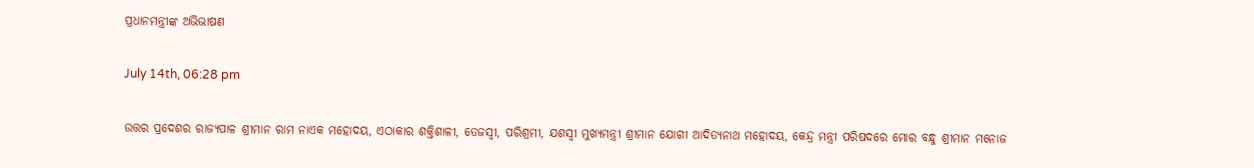ପ୍ରଧାନମନ୍ତ୍ରୀଙ୍କ ଅଭିଭାଷଣ

July 14th, 06:28 pm

ଉତ୍ତର ପ୍ରଦେଶର ରାଜ୍ୟପାଳ ଶ୍ରୀମାନ ରାମ ନାଏକ ମହୋଦୟ, ଏଠାକାର ଶକ୍ତିଶାଳୀ, ତେଜସ୍ୱୀ, ପରିଶ୍ରମୀ, ଯଶସ୍ଵୀ ମୁଖ୍ୟମନ୍ତ୍ରୀ ଶ୍ରୀମାନ ଯୋଗୀ ଆଦିତ୍ୟନାଥ ମହୋଦୟ, କେନ୍ଦ୍ର ମନ୍ତ୍ରୀ ପରିଷଦରେ ମୋର ବନ୍ଧୁ ଶ୍ରୀମାନ ମନୋଜ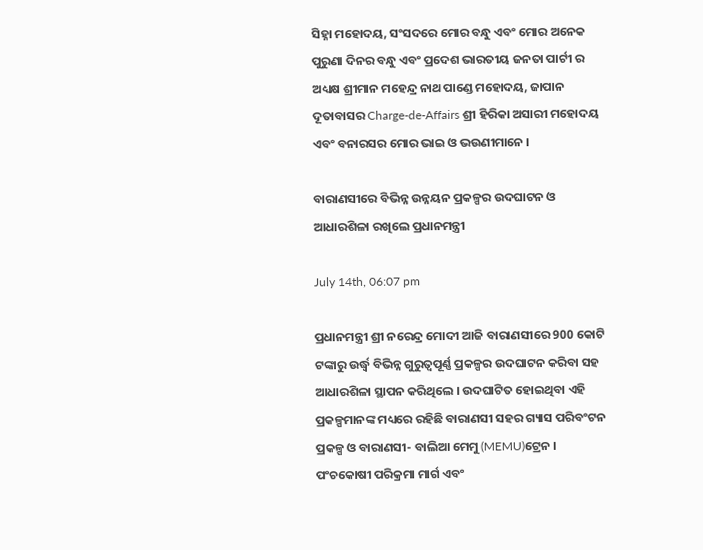ସିହ୍ନା ମହୋଦୟ, ସଂସଦରେ ମୋର ବନ୍ଧୁ ଏବଂ ମୋର ଅନେକ ପୁରୁଣା ଦିନର ବନ୍ଧୁ ଏବଂ ପ୍ରଦେଶ ଭାରତୀୟ ଜନତା ପାର୍ଟୀ ର ଅଧ୍ୟକ୍ଷ ଶ୍ରୀମାନ ମହେନ୍ଦ୍ର ନାଥ ପାଣ୍ଡେ ମହୋଦୟ, ଜାପାନ ଦୂତାବାସର Charge-de-Affairs ଶ୍ରୀ ହିରିକା ଅସାରୀ ମହୋଦୟ ଏବଂ ବନାରସର ମୋର ଭାଇ ଓ ଭଉଣୀମାନେ ।

ବାରାଣସୀରେ ବିଭିନ୍ନ ଉନ୍ନୟନ ପ୍ରକଳ୍ପର ଉଦଘାଟନ ଓ ଆଧାରଶିଳା ରଖିଲେ ପ୍ରଧାନମନ୍ତ୍ରୀ

July 14th, 06:07 pm

ପ୍ରଧାନମନ୍ତ୍ରୀ ଶ୍ରୀ ନରେନ୍ଦ୍ର ମୋଦୀ ଆଜି ବାରାଣସୀରେ 900 କୋଟି ଟଙ୍କାରୁ ଉର୍ଦ୍ଧ୍ଵ ବିଭିନ୍ନ ଗୁରୁତ୍ୱପୂର୍ଣ୍ଣ ପ୍ରକଳ୍ପର ଉଦଘାଟନ କରିବା ସହ ଆଧାରଶିଳା ସ୍ଥାପନ କରିଥିଲେ । ଉଦଘାଟିତ ହୋଇଥିବା ଏହି ପ୍ରକଳ୍ପମାନଙ୍କ ମଧ୍ୟରେ ରହିଛି ବାରାଣସୀ ସହର ଗ୍ୟାସ ପରିବଂଟନ ପ୍ରକଳ୍ପ ଓ ବାରାଣସୀ- ବାଲିଆ ମେମୁ (MEMU)ଟ୍ରେନ । ପଂଚକୋଷୀ ପରିକ୍ରମା ମାର୍ଗ ଏବଂ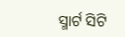ସ୍ମାର୍ଟ ସିଟି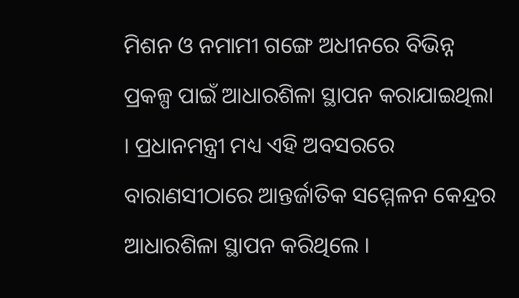ମିଶନ ଓ ନମାମୀ ଗଙ୍ଗେ ଅଧୀନରେ ବିଭିନ୍ନ ପ୍ରକଳ୍ପ ପାଇଁ ଆଧାରଶିଳା ସ୍ଥାପନ କରାଯାଇଥିଲା । ପ୍ରଧାନମନ୍ତ୍ରୀ ମଧ୍ୟ ଏହି ଅବସରରେ ବାରାଣସୀଠାରେ ଆନ୍ତର୍ଜାତିକ ସମ୍ମେଳନ କେନ୍ଦ୍ରର ଆଧାରଶିଳା ସ୍ଥାପନ କରିଥିଲେ ।